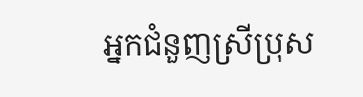អ្នកជំនួញស្រីប្រុស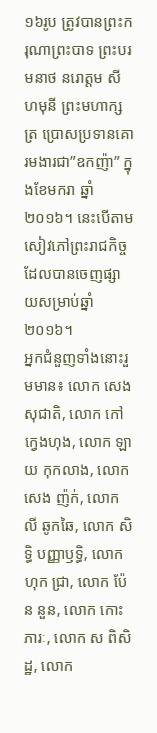១៦រូប ត្រូវបានព្រះករុណាព្រះបាទ ព្រះបរមនាថ នរោត្តម សីហមុនី ព្រះមហាក្សត្រ ប្រោសប្រទានគោរមងារជា”ឧកញ៉ា” ក្នុងខែមករា ឆ្នាំ២០១៦។ នេះបើតាមសៀវភៅព្រះរាជកិច្ចដែលបានចេញផ្សាយសម្រាប់ឆ្នាំ២០១៦។
អ្នកជំនួញទាំងនោះរួមមាន៖ លោក សេង សុជាតិ, លោក កៅ ក្វេងហុង, លោក ឡាយ កុកលាង, លោក សេង ញ៉ក់, លោក លី ឆូកឆៃ, លោក សិទ្ធិ បញ្ញាឫទ្ធិ, លោក ហុក ជ្រា, លោក ប៉ែន នួន, លោក កោះ ភារៈ, លោក ស ពិសិដ្ឋ, លោក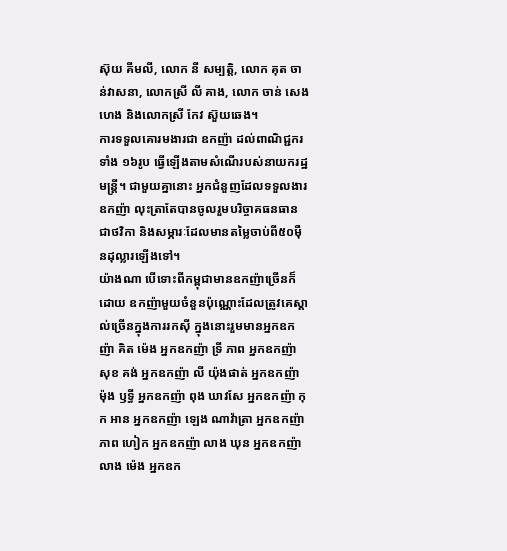ស៊ុយ គីមលី, លោក នី សម្បត្តិ, លោក គុត ចាន់វាសនា, លោកស្រី លី គាង, លោក ចាន់ សេងហេង និងលោកស្រី កែវ ស៊ួយឆេង។
ការទទួលគោរមងារជា ឧកញ៉ា ដល់ពាណិជ្ជករទាំង ១៦រូប ធ្វើឡើងតាមសំណើរបស់នាយករដ្ឋមន្ត្រី។ ជាមួយគ្នានោះ អ្នកជំនួញដែលទទួលងារឧកញ៉ា លុះត្រាតែបានចូលរួមបរិច្ចាគធនធានជាថវិកា និងសម្ភារៈដែលមានតម្លៃចាប់ពី៥០ម៉ឺនដុល្លារឡើងទៅ។
យ៉ាងណា បើទោះពីកម្ពុជាមានឧកញ៉ាច្រើនក៏ដោយ ឧកញ៉ាមួយចំនួនប៉ុណ្ណោះដែលត្រូវគេស្គាល់ច្រើនក្នុងការរកស៊ី ក្នុងនោះរួមមានអ្នកឧកញ៉ា គិត ម៉េង អ្នកឧកញ៉ា ទ្រី ភាព អ្នកឧកញ៉ា សុខ គង់ អ្នកឧកញ៉ា លី យ៉ុងផាត់ អ្នកឧកញ៉ា ម៉ុង ឫទ្ធី អ្នកឧកញ៉ា ពុង ឃាវសែ អ្នកឧកញ៉ា កុក អាន អ្នកឧកញ៉ា ឡេង ណាវ៉ាត្រា អ្នកឧកញ៉ា ភាព ហៀក អ្នកឧកញ៉ា លាង ឃុន អ្នកឧកញ៉ា លាង ម៉េង អ្នកឧក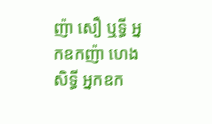ញ៉ា សឿ ឬទ្ធី អ្នកឧកញ៉ា ហេង សិទ្ធី អ្នកឧក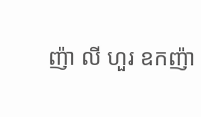ញ៉ា លី ហួរ ឧកញ៉ា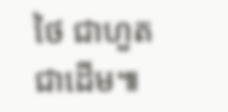ថៃ ជាហួត ជាដើម៕